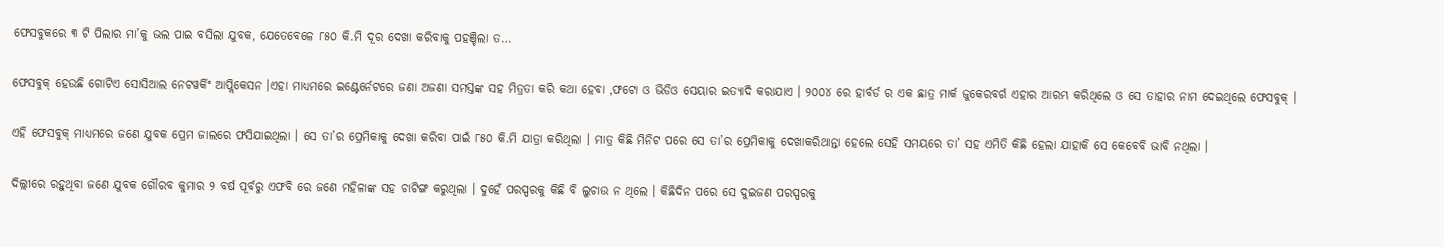ଫେସବୁକରେ ୩ ଟି ପିଲାର ମା’କୁ ଭଲ ପାଇ ବସିଲା ଯୁବକ, ଯେତେବେଳେ ୮୫୦ କି.ମି ଦୂର ଦେଖା କରିବାକୁ ପହଞ୍ଚିଲା ତ…

ଫେସବୁକ୍ ହେଉଛି ଗୋଟିଏ ସୋସିଆଲ ନେଟୱର୍କିଂ ଆପ୍ଲିକେସନ ।ଏହା ମାଧ୍ୟମରେ ଇଣ୍ଟେର୍ନେଟରେ ଜଣା ଅଜଣା ସମସ୍ତଙ୍କ ସହ ମିତ୍ରତା କରି କଥା ହେବା ,ଫଟୋ ଓ ଭିଡିଓ ସେୟାର ଇତ୍ୟାଦି କରାଯାଏ । ୨୦୦୪ ରେ ହାର୍ବର୍ଡ ର ଏକ ଛାତ୍ର ମାର୍କ ଜୁକେରବର୍ଗ ଏହାର ଆରମ୍ଭ କରିଥିଲେ ଓ ସେ ତାହାର ନାମ ଦେଇଥିଲେ ଫେସବୁକ୍ ।

ଏହି ଫେସବୁକ୍ ମାଧ୍ୟମରେ ଜଣେ ଯୁବକ ପ୍ରେମ ଜାଲରେ ଫସିଯାଇଥିଲା । ସେ ତା’ର ପ୍ରେମିକାକୁ ଦେଖା କରିବା ପାଇଁ ୮୫୦ କି.ମି ଯାତ୍ରା କରିଥିଲା । ମାତ୍ର କିଛି ମିନିଟ ପରେ ସେ ତା’ର ପ୍ରେମିକାକୁ ଦେଖାକରିଥାନ୍ତା ହେଲେ ସେହି ସମୟରେ ତା’ ସହ ଏମିତି କିଛି ହେଲା ଯାହାକି ସେ କେବେବି ଭାବି ନଥିଲା ।

ଦିଲ୍ଲୀରେ ରହୁଥିବା ଜଣେ ଯୁବକ ଗୌରବ କୁମାର ୨ ବର୍ଷ ପୂର୍ବରୁ ଏଫବି ରେ ଜଣେ ମହିଳାଙ୍କ ସହ ଚାଟିଙ୍ଗ କରୁଥିଲା । ଦୁହେଁ ପରସ୍ପରକୁ କିଛି ବି ଲୁଚାଉ ନ ଥିଲେ । କିଛିଦିନ ପରେ ସେ ଦୁଇଜଣ ପରସ୍ପରକୁ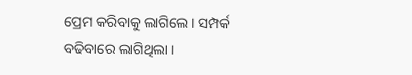ପ୍ରେମ କରିବାକୁ ଲାଗିଲେ । ସମ୍ପର୍କ ବଢିବାରେ ଲାଗିଥିଲା ।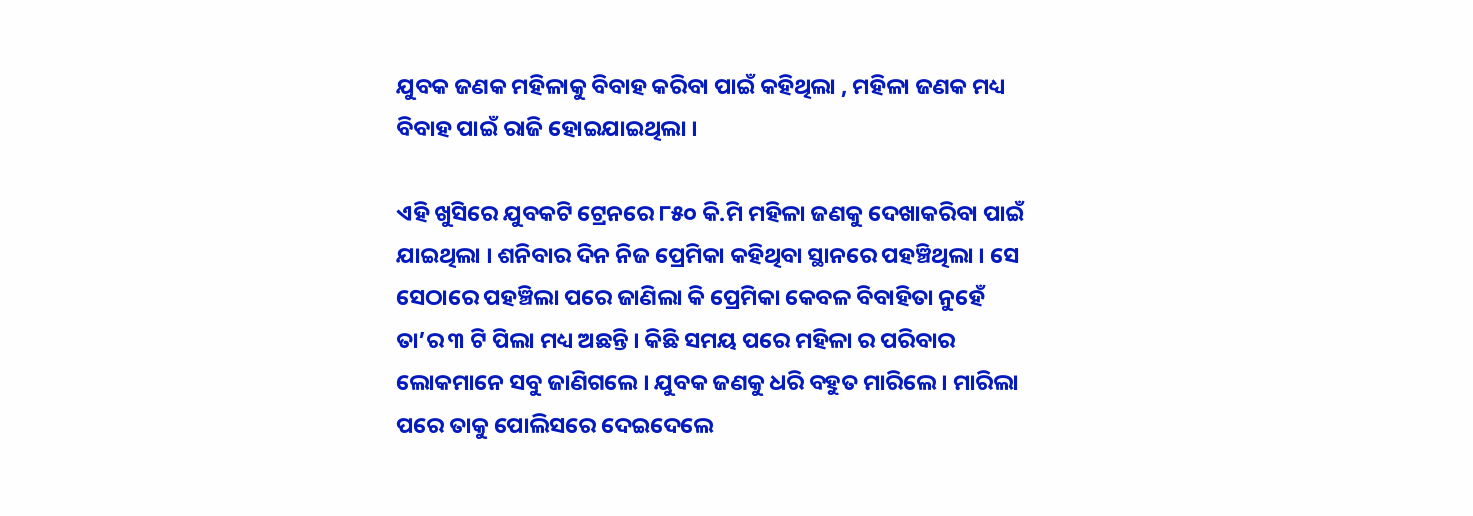ଯୁବକ ଜଣକ ମହିଳାକୁ ବିବାହ କରିବା ପାଇଁ କହିଥିଲା , ମହିଳା ଜଣକ ମଧ୍ୟ ବିବାହ ପାଇଁ ରାଜି ହୋଇଯାଇଥିଲା ।

ଏହି ଖୁସିରେ ଯୁବକଟି ଟ୍ରେନରେ ୮୫୦ କି.ମି ମହିଳା ଜଣକୁ ଦେଖାକରିବା ପାଇଁ ଯାଇଥିଲା । ଶନିବାର ଦିନ ନିଜ ପ୍ରେମିକା କହିଥିବା ସ୍ଥାନରେ ପହଞ୍ଚିଥିଲା । ସେ ସେଠାରେ ପହଞ୍ଚିଲା ପରେ ଜାଣିଲା କି ପ୍ରେମିକା କେବଳ ବିବାହିତା ନୁହେଁ ତା’ର ୩ ଟି ପିଲା ମଧ୍ୟ ଅଛନ୍ତି । କିଛି ସମୟ ପରେ ମହିଳା ର ପରିବାର ଲୋକମାନେ ସବୁ ଜାଣିଗଲେ । ଯୁବକ ଜଣକୁ ଧରି ବହୁତ ମାରିଲେ । ମାରିଲା ପରେ ତାକୁ ପୋଲିସରେ ଦେଇଦେଲେ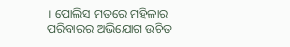। ପୋଲିସ ମତରେ ମହିଳାର ପରିବାରର ଅଭିଯୋଗ ଉଚିତ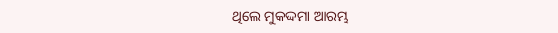ଥିଲେ ମୁକଦ୍ଦମା ଆରମ୍ଭ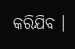କରିଯିବ ।